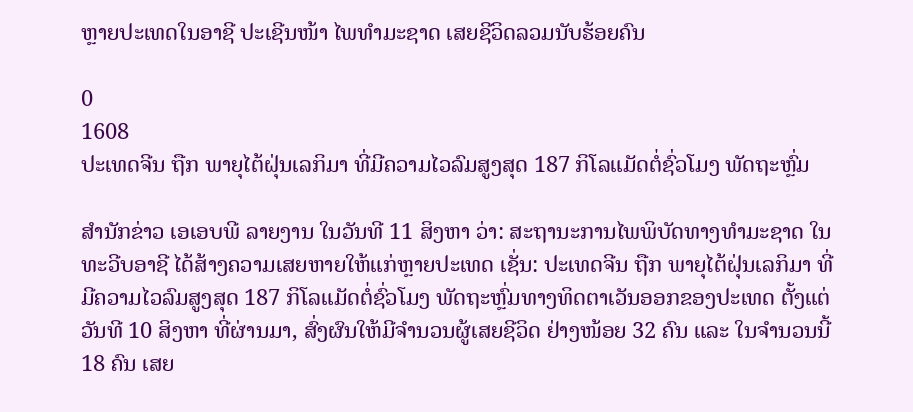ຫຼາຍປະເທດໃນອາຊີ ປະເຊີນໜ້າ ໄພທຳມະຊາດ ເສຍຊີວິດລວມນັບຮ້ອຍຄົນ

0
1608
ປະເທດຈີນ ຖືກ ພາຍຸໄຕ້ຝຸ່ນເລກິມາ ທີ່ມີຄວາມໄວລົມສູງສຸດ 187 ກິໂລແມັດຕໍ່ຊົ່ວໂມງ ພັດຖະຫຼົ່ມ

ສຳນັກຂ່າວ ເອເອບພີ ລາຍງານ ໃນວັນທີ 11 ສິງຫາ ວ່າ: ສະຖານະການໄພພິບັດທາງທຳມະຊາດ ໃນທະວີບອາຊີ ໄດ້ສ້າງຄວາມເສຍຫາຍໃຫ້ແກ່ຫຼາຍປະເທດ ເຊັ່ນ: ປະເທດຈີນ ຖືກ ພາຍຸໄຕ້ຝຸ່ນເລກິມາ ທີ່ມີຄວາມໄວລົມສູງສຸດ 187 ກິໂລແມັດຕໍ່ຊົ່ວໂມງ ພັດຖະຫຼົ່ມທາງທິດຕາເວັນອອກຂອງປະເທດ ຕັ້ງແຕ່ວັນທີ 10 ສິງຫາ ທີ່ຜ່ານມາ, ສົ່ງຜົນໃຫ້ມີຈຳນວນຜູ້ເສຍຊີວິດ ຢ່າງໜ້ອຍ 32 ຄົນ ແລະ ໃນຈຳນວນນີ້ 18 ຄົນ ເສຍ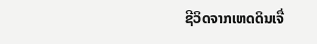ຊີວິດຈາກເຫດດິນເຈື່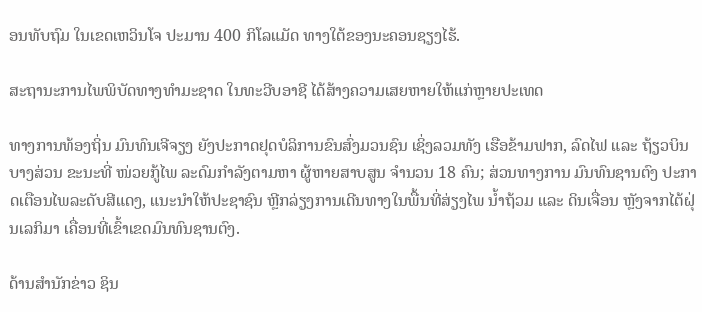ອນທັບຖົມ ໃນເຂດເຫວິນໂຈ ປະມານ 400 ກິໂລແມັດ ທາງໃຕ້ຂອງນະຄອນຊຽງໄຮ້.

ສະຖານະການໄພພິບັດທາງທຳມະຊາດ ໃນທະວີບອາຊີ ໄດ້ສ້າງຄວາມເສຍຫາຍໃຫ້ແກ່ຫຼາຍປະເທດ

ທາງການທ້ອງຖິ່ນ ມົນທົນເຈີຈຽງ ຍັງປະກາດຢຸດບໍລິການຂົນສົ່ງມວນຊົນ ເຊິ່ງລວມທັງ ເຮືອຂ້າມຟາກ, ລົດໄຟ ແລະ ຖ້ຽວບິນບາງສ່ວນ ຂະນະທີ່ ໜ່ວຍກູ້ໄພ ລະດົມກຳລັງຕາມຫາ ຜູ້ຫາຍສາບສູນ ຈຳນວນ 18 ຄົນ; ສ່ວນທາງການ ມົນທົນຊານຕົງ ປະກາດເຕືອນໄພລະດັບສີແດງ, ແນະນຳໃຫ້ປະຊາຊົນ ຫຼີກລ່ຽງການເດີນທາງໃນພື້ນທີ່ສ່ຽງໄພ ນໍ້າຖ້ວມ ແລະ ດິນເຈື່ອນ ຫຼັງຈາກໄຕ້ຝຸ່ນເລກິມາ ເຄື່ອນທີ່ເຂົ້າເຂດມົນທົນຊານຕົງ.

ດ້ານສຳນັກຂ່າວ ຊິນ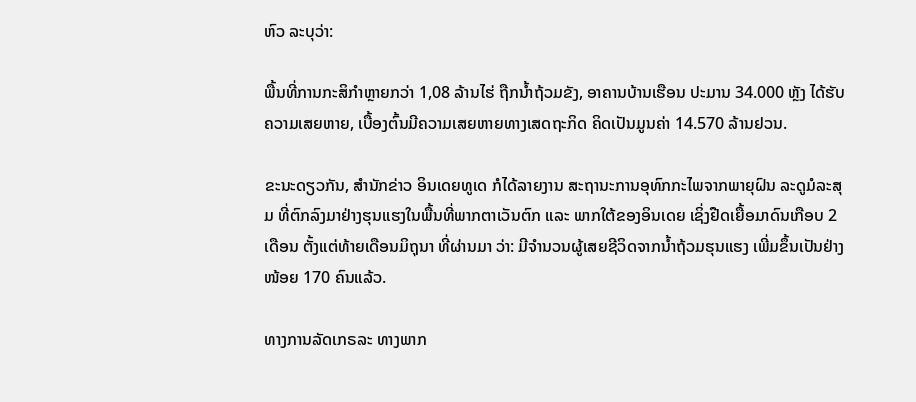ຫົວ ລະບຸວ່າ:

ພື້ນທີ່ການກະສິກຳຫຼາຍກວ່າ 1,08 ລ້ານໄຮ່ ຖືກນໍ້າຖ້ວມຂັງ, ອາຄານບ້ານເຮືອນ ປະມານ 34.000 ຫຼັງ ໄດ້ຮັບຄວາມເສຍຫາຍ, ເບື້ອງຕົ້ນມີຄວາມເສຍຫາຍທາງເສດຖະກິດ ຄິດເປັນມູນຄ່າ 14.570 ລ້ານຢວນ.

ຂະນະດຽວກັນ, ສຳນັກຂ່າວ ອິນເດຍທູເດ ກໍໄດ້ລາຍງານ ສະຖານະການອຸທົກກະໄພຈາກພາຍຸຝົນ ລະດູມໍລະສຸມ ທີ່ຕົກລົງມາຢ່າງຮຸນແຮງໃນພື້ນທີ່ພາກຕາເວັນຕົກ ແລະ ພາກໃຕ້ຂອງອິນເດຍ ເຊິ່ງຢືດເຍື້ອມາດົນເກືອບ 2 ເດືອນ ຕັ້ງແຕ່ທ້າຍເດືອນມິຖຸນາ ທີ່ຜ່ານມາ ວ່າ: ມີຈຳນວນຜູ້ເສຍຊີວິດຈາກນໍ້າຖ້ວມຮຸນແຮງ ເພີ່ມຂຶ້ນເປັນຢ່າງໜ້ອຍ 170 ຄົນແລ້ວ.

ທາງການລັດເກຣລະ ທາງພາກ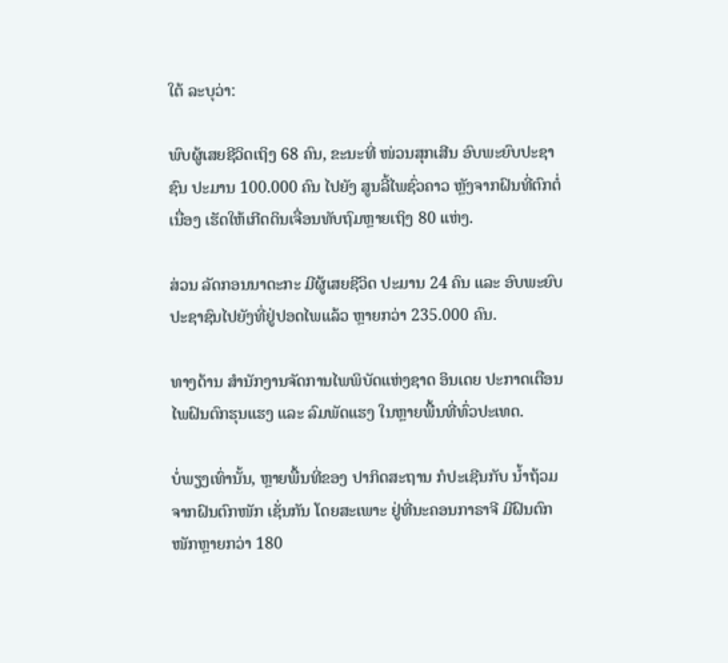ໃຕ້ ລະບຸວ່າ:

ພົບຜູ້ເສຍຊີວິດເຖິງ 68 ຄົນ, ຂະນະທີ່ ໜ່ວນສຸກເສີນ ອົບພະຍົບປະຊາຊົນ ປະມານ 100.000 ຄົນ ໄປຍັງ ສູນລີ້ໄພຊົ່ວຄາວ ຫຼັງຈາກຝົນທີ່ຕົກຕໍ່ເນື່ອງ ເຮັດໃຫ້ເກີດດິນເຈື່ອນທັບຖົມຫຼາຍເຖິງ 80 ແຫ່ງ.

ສ່ວນ ລັດກອນນາດະກະ ມີຜູ້ເສຍຊີວິດ ປະມານ 24 ຄົນ ແລະ ອົບພະຍົບປະຊາຊົນໄປຍັງທີ່ຢູ່ປອດໄພແລ້ວ ຫຼາຍກວ່າ 235.000 ຄົນ.

ທາງດ້ານ ສຳນັກງານຈັດການໄພພິບັດແຫ່ງຊາດ ອິນເດຍ ປະກາດເຕືອນໄພຝົນຕົກຮຸນແຮງ ແລະ ລົມພັດແຮງ ໃນຫຼາຍພື້ນທີ່ທົ່ວປະເທດ.

ບໍ່ພຽງເທົ່ານັ້ນ, ຫຼາຍພື້ນທີ່ຂອງ ປາກິດສະຖານ ກໍປະເຊີນກັບ ນໍ້າຖ້ວມຈາກຝົນຕົກໜັກ ເຊັ່ນກັນ ໂດຍສະເພາະ ຢູ່ທີ່ນະຄອນກາຣາຈີ ມີຝົນຕົກໜັກຫຼາຍກວ່າ 180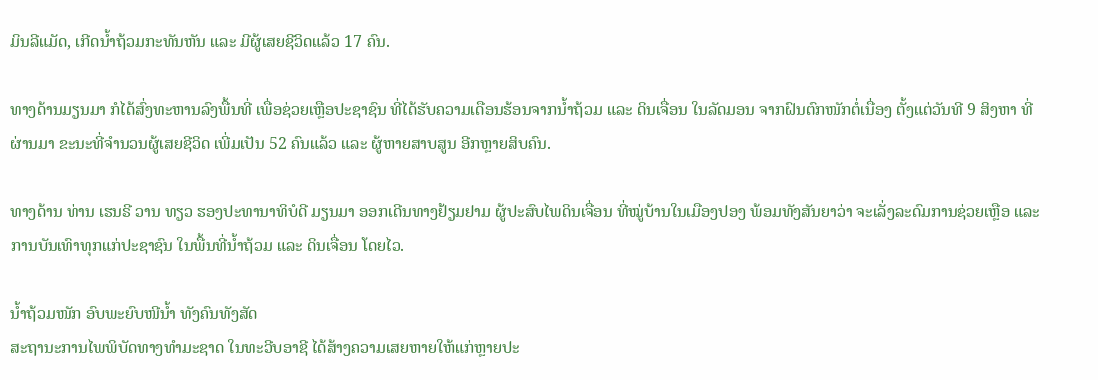ມິນລີແມັດ, ເກີດນໍ້າຖ້ວມກະທັນຫັນ ແລະ ມີຜູ້ເສຍຊີວິດແລ້ວ 17 ຄົນ.

ທາງດ້ານມຽນມາ ກໍໄດ້ສົ່ງທະຫານລົງພື້ນທີ່ ເພື່ອຊ່ວຍເຫຼືອປະຊາຊົນ ທີ່ໄດ້ຮັບຄວາມເດືອນຮ້ອນຈາກນໍ້າຖ້ວມ ແລະ ດິນເຈື່ອນ ໃນລັດມອນ ຈາກຝົນຕົກໜັກຕໍ່ເນື່ອງ ຕັ້ງແຕ່ວັນທີ 9 ສິງຫາ ທີ່ຜ່ານມາ ຂະນະທີ່ຈຳນວນຜູ້ເສຍຊີວິດ ເພີ່ມເປັນ 52 ຄົນແລ້ວ ແລະ ຜູ້ຫາຍສາບສູນ ອີກຫຼາຍສິບຄົນ.

ທາງດ້ານ ທ່ານ ເຮນຣີ ວານ ທຽວ ຮອງປະທານາທິບໍດີ ມຽນມາ ອອກເດີນທາງຢ້ຽມຢາມ ຜູ້ປະສົບໄພດິນເຈື່ອນ ທີ່ໝູ່ບ້ານໃນເມືອງປອງ ພ້ອມທັງສັນຍາວ່າ ຈະເລັ່ງລະດົມການຊ່ວຍເຫຼືອ ແລະ ການບັນເທົາທຸກແກ່ປະຊາຊົນ ໃນພື້ນທີ່ນໍ້າຖ້ວມ ແລະ ດິນເຈື່ອນ ໂດຍໄວ.

ນໍ້າຖ້ວມໜັກ ອົບພະຍົບໜີນໍ້າ ທັງຄົນທັງສັດ
ສະຖານະການໄພພິບັດທາງທຳມະຊາດ ໃນທະວີບອາຊີ ໄດ້ສ້າງຄວາມເສຍຫາຍໃຫ້ແກ່ຫຼາຍປະ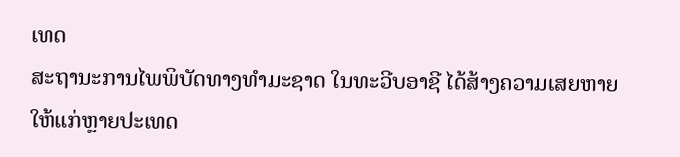ເທດ
ສະຖານະການໄພພິບັດທາງທຳມະຊາດ ໃນທະວີບອາຊີ ໄດ້ສ້າງຄວາມເສຍຫາຍໃຫ້ແກ່ຫຼາຍປະເທດ